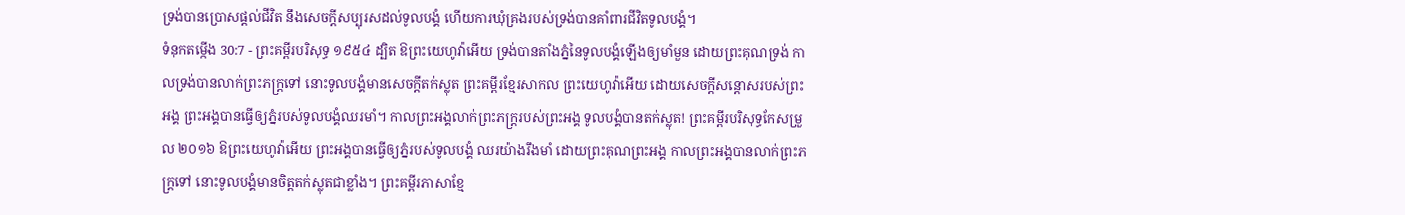ទ្រង់បានប្រោសផ្តល់ជីវិត នឹងសេចក្ដីសប្បុរសដល់ទូលបង្គំ ហើយការឃុំគ្រងរបស់ទ្រង់បានគាំពារជីវិតទូលបង្គំ។
ទំនុកតម្កើង 30:7 - ព្រះគម្ពីរបរិសុទ្ធ ១៩៥៤ ដ្បិត ឱព្រះយេហូវ៉ាអើយ ទ្រង់បានតាំងភ្នំនៃទូលបង្គំឡើងឲ្យមាំមួន ដោយព្រះគុណទ្រង់ កាលទ្រង់បានលាក់ព្រះភក្ត្រទៅ នោះទូលបង្គំមានសេចក្ដីតក់ស្លុត ព្រះគម្ពីរខ្មែរសាកល ព្រះយេហូវ៉ាអើយ ដោយសេចក្ដីសន្ដោសរបស់ព្រះអង្គ ព្រះអង្គបានធ្វើឲ្យភ្នំរបស់ទូលបង្គំឈរមាំ។ កាលព្រះអង្គលាក់ព្រះភក្ត្ររបស់ព្រះអង្គ ទូលបង្គំបានតក់ស្លុត! ព្រះគម្ពីរបរិសុទ្ធកែសម្រួល ២០១៦ ឱព្រះយេហូវ៉ាអើយ ព្រះអង្គបានធ្វើឲ្យភ្នំរបស់ទូលបង្គំ ឈរយ៉ាងរឹងមាំ ដោយព្រះគុណព្រះអង្គ កាលព្រះអង្គបានលាក់ព្រះភក្ត្រទៅ នោះទូលបង្គំមានចិត្តតក់ស្លុតជាខ្លាំង។ ព្រះគម្ពីរភាសាខ្មែ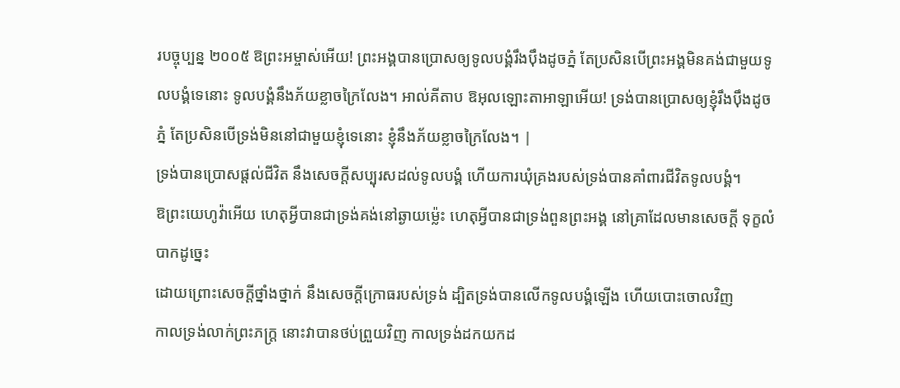របច្ចុប្បន្ន ២០០៥ ឱព្រះអម្ចាស់អើយ! ព្រះអង្គបានប្រោសឲ្យទូលបង្គំរឹងប៉ឹងដូចភ្នំ តែប្រសិនបើព្រះអង្គមិនគង់ជាមួយទូលបង្គំទេនោះ ទូលបង្គំនឹងភ័យខ្លាចក្រៃលែង។ អាល់គីតាប ឱអុលឡោះតាអាឡាអើយ! ទ្រង់បានប្រោសឲ្យខ្ញុំរឹងប៉ឹងដូចភ្នំ តែប្រសិនបើទ្រង់មិននៅជាមួយខ្ញុំទេនោះ ខ្ញុំនឹងភ័យខ្លាចក្រៃលែង។ |
ទ្រង់បានប្រោសផ្តល់ជីវិត នឹងសេចក្ដីសប្បុរសដល់ទូលបង្គំ ហើយការឃុំគ្រងរបស់ទ្រង់បានគាំពារជីវិតទូលបង្គំ។
ឱព្រះយេហូវ៉ាអើយ ហេតុអ្វីបានជាទ្រង់គង់នៅឆ្ងាយម៉្លេះ ហេតុអ្វីបានជាទ្រង់ពួនព្រះអង្គ នៅគ្រាដែលមានសេចក្ដី ទុក្ខលំបាកដូច្នេះ
ដោយព្រោះសេចក្ដីថ្នាំងថ្នាក់ នឹងសេចក្ដីក្រោធរបស់ទ្រង់ ដ្បិតទ្រង់បានលើកទូលបង្គំឡើង ហើយបោះចោលវិញ
កាលទ្រង់លាក់ព្រះភក្ត្រ នោះវាបានថប់ព្រួយវិញ កាលទ្រង់ដកយកដ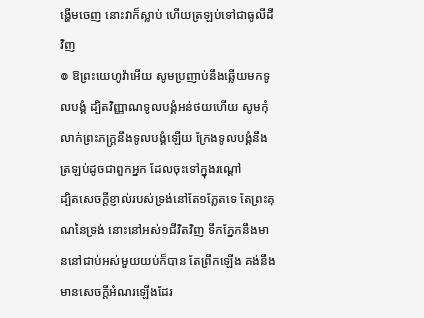ង្ហើមចេញ នោះវាក៏ស្លាប់ ហើយត្រឡប់ទៅជាធូលីដីវិញ
៙ ឱព្រះយេហូវ៉ាអើយ សូមប្រញាប់នឹងឆ្លើយមកទូលបង្គំ ដ្បិតវិញ្ញាណទូលបង្គំអន់ថយហើយ សូមកុំលាក់ព្រះភក្ត្រនឹងទូលបង្គំឡើយ ក្រែងទូលបង្គំនឹងត្រឡប់ដូចជាពួកអ្នក ដែលចុះទៅក្នុងរណ្តៅ
ដ្បិតសេចក្ដីខ្ញាល់របស់ទ្រង់នៅតែ១ភ្លែតទេ តែព្រះគុណនៃទ្រង់ នោះនៅអស់១ជីវិតវិញ ទឹកភ្នែកនឹងមាននៅជាប់អស់មួយយប់ក៏បាន តែព្រឹកឡើង គង់នឹងមានសេចក្ដីអំណរឡើងដែរ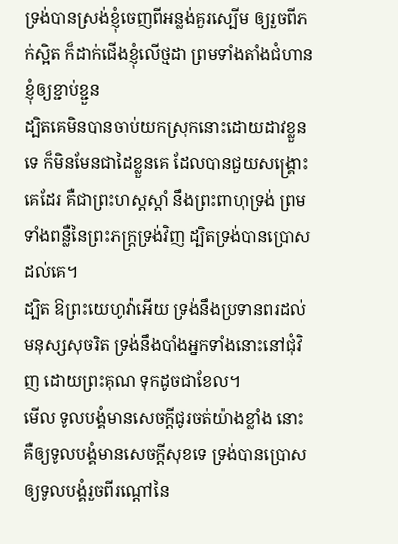ទ្រង់បានស្រង់ខ្ញុំចេញពីអន្លង់គួរស្បើម ឲ្យរួចពីភក់ស្អិត ក៏ដាក់ជើងខ្ញុំលើថ្មដា ព្រមទាំងតាំងជំហានខ្ញុំឲ្យខ្ជាប់ខ្ជួន
ដ្បិតគេមិនបានចាប់យកស្រុកនោះដោយដាវខ្លួនទេ ក៏មិនមែនជាដៃខ្លួនគេ ដែលបានជួយសង្គ្រោះគេដែរ គឺជាព្រះហស្តស្តាំ នឹងព្រះពាហុទ្រង់ ព្រមទាំងពន្លឺនៃព្រះភក្ត្រទ្រង់វិញ ដ្បិតទ្រង់បានប្រោសដល់គេ។
ដ្បិត ឱព្រះយេហូវ៉ាអើយ ទ្រង់នឹងប្រទានពរដល់មនុស្សសុចរិត ទ្រង់នឹងបាំងអ្នកទាំងនោះនៅជុំវិញ ដោយព្រះគុណ ទុកដូចជាខែល។
មើល ទូលបង្គំមានសេចក្ដីជូរចត់យ៉ាងខ្លាំង នោះគឺឲ្យទូលបង្គំមានសេចក្ដីសុខទេ ទ្រង់បានប្រោសឲ្យទូលបង្គំរួចពីរណ្តៅនៃ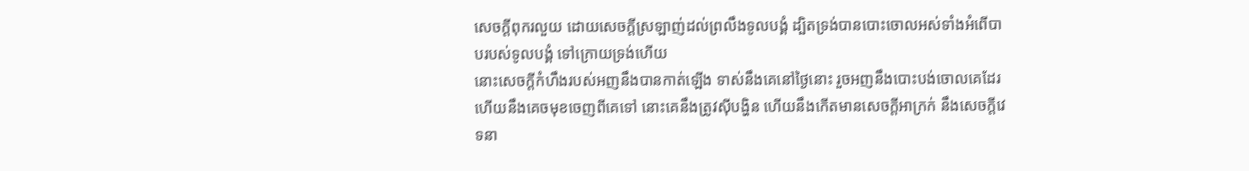សេចក្ដីពុករលួយ ដោយសេចក្ដីស្រឡាញ់ដល់ព្រលឹងទូលបង្គំ ដ្បិតទ្រង់បានបោះចោលអស់ទាំងអំពើបាបរបស់ទូលបង្គំ ទៅក្រោយទ្រង់ហើយ
នោះសេចក្ដីកំហឹងរបស់អញនឹងបានកាត់ឡើង ទាស់នឹងគេនៅថ្ងៃនោះ រួចអញនឹងបោះបង់ចោលគេដែរ ហើយនឹងគេចមុខចេញពីគេទៅ នោះគេនឹងត្រូវស៊ីបង្ហិន ហើយនឹងកើតមានសេចក្ដីអាក្រក់ នឹងសេចក្ដីវេទនា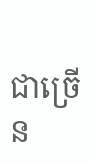ជាច្រើន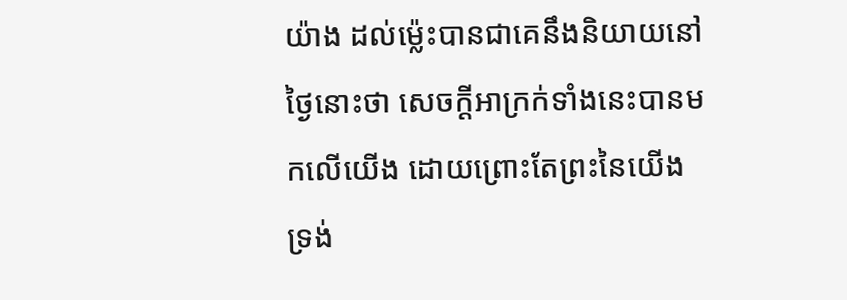យ៉ាង ដល់ម៉្លេះបានជាគេនឹងនិយាយនៅថ្ងៃនោះថា សេចក្ដីអាក្រក់ទាំងនេះបានមកលើយើង ដោយព្រោះតែព្រះនៃយើង ទ្រង់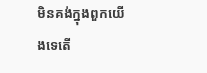មិនគង់ក្នុងពួកយើងទេតើ